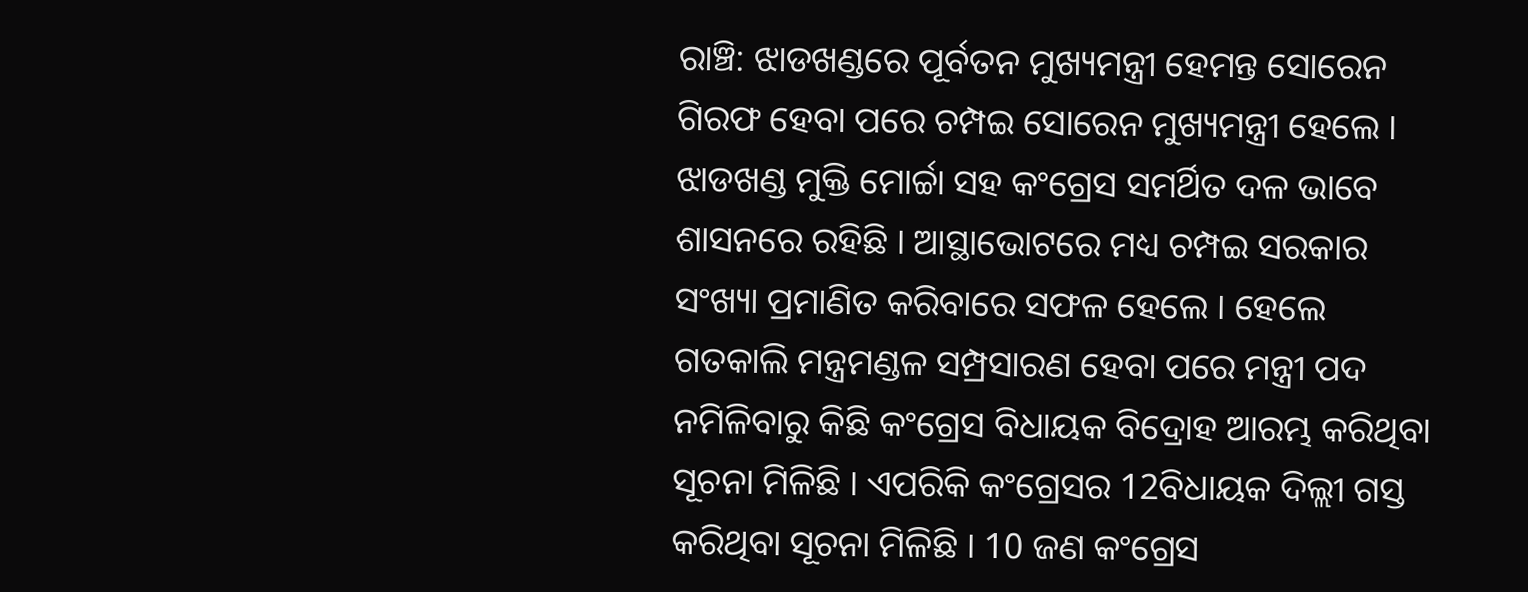ରାଞ୍ଚି: ଝାଡଖଣ୍ଡରେ ପୂର୍ବତନ ମୁଖ୍ୟମନ୍ତ୍ରୀ ହେମନ୍ତ ସୋରେନ ଗିରଫ ହେବା ପରେ ଚମ୍ପଇ ସୋରେନ ମୁଖ୍ୟମନ୍ତ୍ରୀ ହେଲେ । ଝାଡଖଣ୍ଡ ମୁକ୍ତି ମୋର୍ଚ୍ଚା ସହ କଂଗ୍ରେସ ସମର୍ଥିତ ଦଳ ଭାବେ ଶାସନରେ ରହିଛି । ଆସ୍ଥାଭୋଟରେ ମଧ୍ୟ ଚମ୍ପଇ ସରକାର ସଂଖ୍ୟା ପ୍ରମାଣିତ କରିବାରେ ସଫଳ ହେଲେ । ହେଲେ ଗତକାଲି ମନ୍ତ୍ରମଣ୍ଡଳ ସମ୍ପ୍ରସାରଣ ହେବା ପରେ ମନ୍ତ୍ରୀ ପଦ ନମିଳିବାରୁ କିଛି କଂଗ୍ରେସ ବିଧାୟକ ବିଦ୍ରୋହ ଆରମ୍ଭ କରିଥିବା ସୂଚନା ମିଳିଛି । ଏପରିକି କଂଗ୍ରେସର 12ବିଧାୟକ ଦିଲ୍ଲୀ ଗସ୍ତ କରିଥିବା ସୂଚନା ମିଳିଛି । 10 ଜଣ କଂଗ୍ରେସ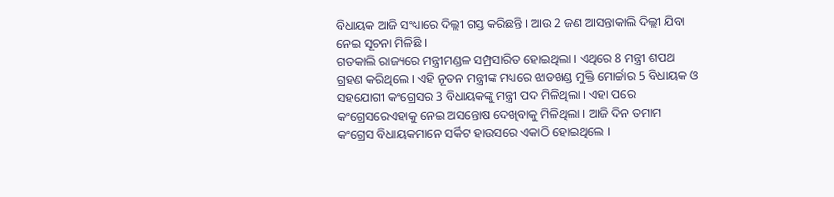ବିଧାୟକ ଆଜି ସଂଧ୍ୟାରେ ଦିଲ୍ଲୀ ଗସ୍ତ କରିଛନ୍ତି । ଆଉ 2 ଜଣ ଆସନ୍ତାକାଲି ଦିଲ୍ଲୀ ଯିବା ନେଇ ସୂଚନା ମିଳିଛି ।
ଗତକାଲି ରାଜ୍ୟରେ ମନ୍ତ୍ରୀମଣ୍ଡଳ ସମ୍ପ୍ରସାରିତ ହୋଇଥିଲା । ଏଥିରେ 8 ମନ୍ତ୍ରୀ ଶପଥ ଗ୍ରହଣ କରିଥିଲେ । ଏହି ନୂତନ ମନ୍ତ୍ରୀଙ୍କ ମଧ୍ୟରେ ଝାଡଖଣ୍ଡ ମୁକ୍ତି ମୋର୍ଚ୍ଚାର 5 ବିଧାୟକ ଓ ସହଯୋଗୀ କଂଗ୍ରେସର 3 ବିଧାୟକଙ୍କୁ ମନ୍ତ୍ରୀ ପଦ ମିଳିଥିଲା । ଏହା ପରେ କଂଗ୍ରେସରେଏହାକୁ ନେଇ ଅସନ୍ତୋଷ ଦେଖିବାକୁ ମିଳିଥିଲା । ଆଜି ଦିନ ତମାମ କଂଗ୍ରେସ ବିଧାୟକମାନେ ସର୍କିଟ ହାଉସରେ ଏକାଠି ହୋଇଥିଲେ ।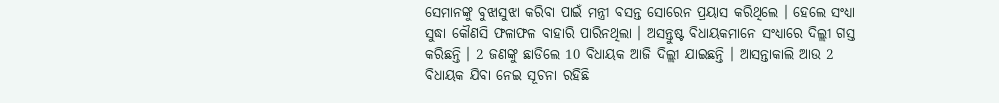ସେମାନଙ୍କୁ ବୁଝାସୁଝା କରିବା ପାଇଁ ମନ୍ତ୍ରୀ ବସନ୍ତ ସୋରେନ ପ୍ରୟାସ କରିଥିଲେ । ହେଲେ ସଂଧ୍ୟା ସୁଦ୍ଧା କୌଣସି ଫଳାଫଳ ବାହାରି ପାରିନଥିଲା । ଅସନ୍ତୁଷ୍ଟ ବିଧାୟକମାନେ ସଂଧ୍ୟାରେ ଦିଲ୍ଲୀ ଗସ୍ତ କରିଛନ୍ତି । 2 ଜଣଙ୍କୁ ଛାଡିଲେ 10 ବିଧାୟକ ଆଜି ଦିଲ୍ଲୀ ଯାଇଛନ୍ତି । ଆସନ୍ତାକାଲି ଆଉ 2 ବିଧାୟକ ଯିବା ନେଇ ସୂଚନା ରହିଛି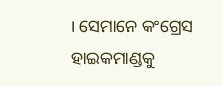। ସେମାନେ କଂଗ୍ରେସ ହାଇକମାଣ୍ଡକୁ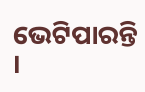ଭେଟିପାରନ୍ତି ।